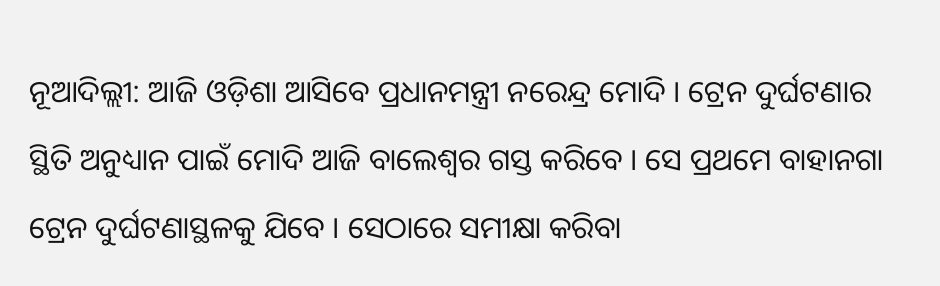ନୂଆଦିଲ୍ଲୀ: ଆଜି ଓଡ଼ିଶା ଆସିବେ ପ୍ରଧାନମନ୍ତ୍ରୀ ନରେନ୍ଦ୍ର ମୋଦି । ଟ୍ରେନ ଦୁର୍ଘଟଣାର ସ୍ଥିତି ଅନୁଧ୍ୟାନ ପାଇଁ ମୋଦି ଆଜି ବାଲେଶ୍ବର ଗସ୍ତ କରିବେ । ସେ ପ୍ରଥମେ ବାହାନଗା ଟ୍ରେନ ଦୁର୍ଘଟଣାସ୍ଥଳକୁ ଯିବେ । ସେଠାରେ ସମୀକ୍ଷା କରିବା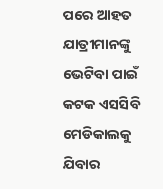ପରେ ଆହତ ଯାତ୍ରୀମାନଙ୍କୁ ଭେଟିବା ପାଇଁ କଟକ ଏସସିବି ମେଡିକାଲକୁ ଯିବାର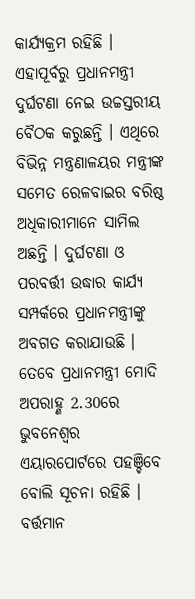କାର୍ଯ୍ୟକ୍ରମ ରହିଛି । ଏହାପୂର୍ବରୁ ପ୍ରଧାନମନ୍ତ୍ରୀ ଦୁର୍ଘଟଣା ନେଇ ଉଚ୍ଚସ୍ତରୀୟ ବୈଠକ କରୁଛନ୍ତି । ଏଥିରେ ବିଭିନ୍ନ ମନ୍ତ୍ରଣାଳୟର ମନ୍ତ୍ରୀଙ୍କ ସମେତ ରେଳବାଇର ବରିଷ୍ଠ ଅଧିକାରୀମାନେ ସାମିଲ ଅଛନ୍ତି । ଦୁର୍ଘଟଣା ଓ ପରବର୍ତ୍ତୀ ଉଦ୍ଧାର କାର୍ଯ୍ୟ ସମ୍ପର୍କରେ ପ୍ରଧାନମନ୍ତ୍ରୀଙ୍କୁ ଅବଗତ କରାଯାଉଛି । ତେବେ ପ୍ରଧାନମନ୍ତ୍ରୀ ମୋଦି ଅପରାହ୍ଣ 2.30ରେ ଭୁବନେଶ୍ୱର ଏୟାରପୋର୍ଟରେ ପହଞ୍ଚିବେ ବୋଲି ସୂଚନା ରହିଛି ।
ବର୍ତ୍ତମାନ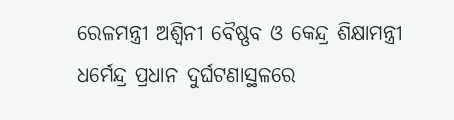ରେଳମନ୍ତ୍ରୀ ଅଶ୍ବିନୀ ବୈଷ୍ଣବ ଓ କେନ୍ଦ୍ର ଶିକ୍ଷାମନ୍ତ୍ରୀ ଧର୍ମେନ୍ଦ୍ର ପ୍ରଧାନ ଦୁର୍ଘଟଣାସ୍ଥଳରେ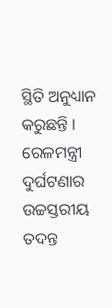ସ୍ଥିତି ଅନୁଧ୍ୟାନ କରୁଛନ୍ତି । ରେଳମନ୍ତ୍ରୀ ଦୁର୍ଘଟଣାର ଉଚ୍ଚସ୍ତରୀୟ ତଦନ୍ତ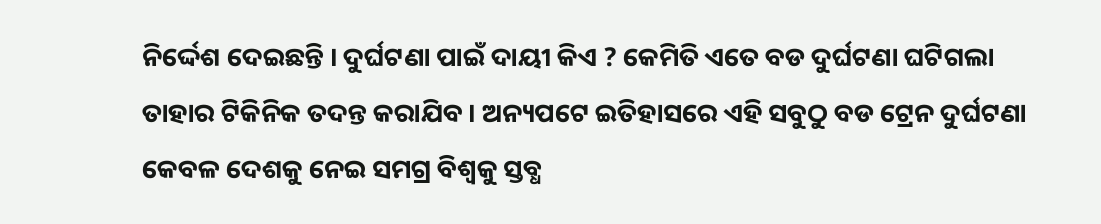ନିର୍ଦ୍ଦେଶ ଦେଇଛନ୍ତି । ଦୁର୍ଘଟଣା ପାଇଁ ଦାୟୀ କିଏ ? କେମିତି ଏତେ ବଡ ଦୁର୍ଘଟଣା ଘଟିଗଲା ତାହାର ଟିକିନିକ ତଦନ୍ତ କରାଯିବ । ଅନ୍ୟପଟେ ଇତିହାସରେ ଏହି ସବୁଠୁ ବଡ ଟ୍ରେନ ଦୁର୍ଘଟଣା କେବଳ ଦେଶକୁ ନେଇ ସମଗ୍ର ବିଶ୍ବକୁ ସ୍ତବ୍ଧ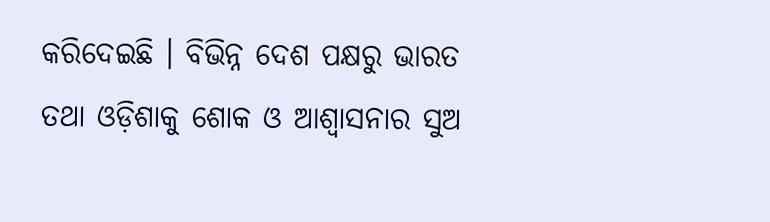କରିଦେଇଛି । ବିଭିନ୍ନ ଦେଶ ପକ୍ଷରୁ ଭାରତ ତଥା ଓଡ଼ିଶାକୁ ଶୋକ ଓ ଆଶ୍ବାସନାର ସୁଅ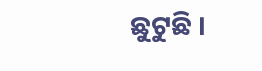ଛୁଟୁଛି ।